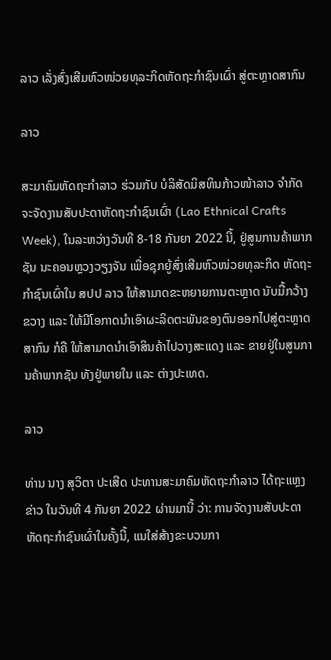ລາວ ເລັ່ງສົ່ງເສີມຫົວໜ່ວຍທຸລະກິດຫັດຖະກຳຊົນເຜົ່າ ສູ່ຕະຫຼາດສາກົນ

ລາວ

ສະມາຄົມຫັດຖະກຳລາວ ຮ່ວມກັບ ບໍລິສັດມິສທິນກ້າວໜ້າລາວ ຈຳກັດ ຈະຈັດງານສັບປະດາຫັດຖະກຳຊົນເຜົ່າ (Lao Ethnical Crafts Week), ໃນລະຫວ່າງວັນທີ 8-18 ກັນຍາ 2022 ນີ້, ຢູ່ສູນການຄ້າພາກຊັນ ນະຄອນຫຼວງວຽງຈັນ ເພື່ອຊຸກຍູ້ສົ່ງເສີມຫົວໜ່ວຍທຸລະກິດ ຫັດຖະກຳຊົນເຜົ່າໃນ ສປປ ລາວ ໃຫ້ສາມາດຂະຫຍາຍການຕະຫຼາດ ນັບມື້ກວ້າງຂວາງ ແລະ ໃຫ້ມີໂອກາດນໍາເອົາຜະລິດຕະພັນຂອງຕົນອອກໄປສູ່ຕະຫຼາດສາກົນ ກໍຄື ໃຫ້ສາມາດນໍາເອົາສິນຄ້າໄປວາງສະແດງ ແລະ ຂາຍຢູ່ໃນສູນການຄ້າພາກຊັນ ທັງຢູ່ພາຍໃນ ແລະ ຕ່າງປະເທດ.

ລາວ

ທ່ານ ນາງ ສຸວິຕາ ປະເສີດ ປະທານສະມາຄົມຫັດຖະກຳລາວ ໄດ້ຖະແຫຼງຂ່າວ ໃນວັນທີ 4 ກັນຍາ 2022 ຜ່ານມານີ້ ວ່າ: ການຈັດງານສັບປະດາຫັດຖະກໍາຊົນເຜົ່າໃນຄັ້ງນີ້, ແນໃສ່ສ້າງຂະບວນກາ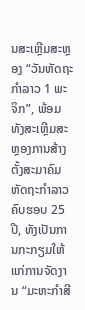ນສະເຫຼີມສະຫຼອງ “ວັນຫັດຖະກຳລາວ 1 ພະຈິກ”, ພ້ອມທັງສະເຫຼີມສະຫຼອງການສ້າງຕັ້ງສະມາຄົມຫັດຖະກຳລາວ ຄົບຮອບ 25 ປີ, ທັງເປັນການກະກຽມໃຫ້ແກ່ການຈັດງານ “ມະຫະກຳສີ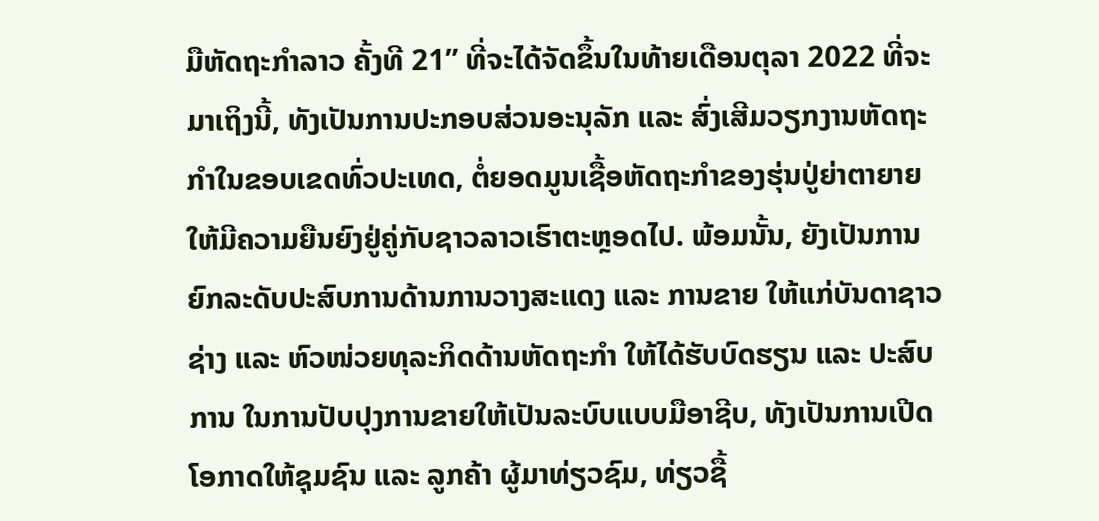ມືຫັດຖະກຳລາວ ຄັ້ງທີ 21” ທີ່ຈະໄດ້ຈັດຂຶ້ນໃນທ້າຍເດືອນຕຸລາ 2022 ທີ່ຈະມາເຖິງນີ້, ທັງເປັນການປະກອບສ່ວນອະນຸລັກ ແລະ ສົ່ງເສີມວຽກງານຫັດຖະກຳໃນຂອບເຂດທົ່ວປະເທດ, ຕໍ່ຍອດມູນເຊື້ອຫັດຖະກຳຂອງຮຸ່ນປູ່ຍ່າຕາຍາຍ ໃຫ້ມີຄວາມຍືນຍົງຢູ່ຄູ່ກັບຊາວລາວເຮົາຕະຫຼອດໄປ. ພ້ອມນັ້ນ, ຍັງເປັນການຍົກລະດັບປະສົບການດ້ານການວາງສະແດງ ແລະ ການຂາຍ ໃຫ້ແກ່ບັນດາຊາວຊ່າງ ແລະ ຫົວໜ່ວຍທຸລະກິດດ້ານຫັດຖະກຳ ໃຫ້ໄດ້ຮັບບົດຮຽນ ແລະ ປະສົບການ ໃນການປັບປຸງການຂາຍໃຫ້ເປັນລະບົບແບບມືອາຊີບ, ທັງເປັນການເປີດໂອກາດໃຫ້ຊຸມຊົນ ແລະ ລູກຄ້າ ຜູ້ມາທ່ຽວຊົມ, ທ່ຽວຊື້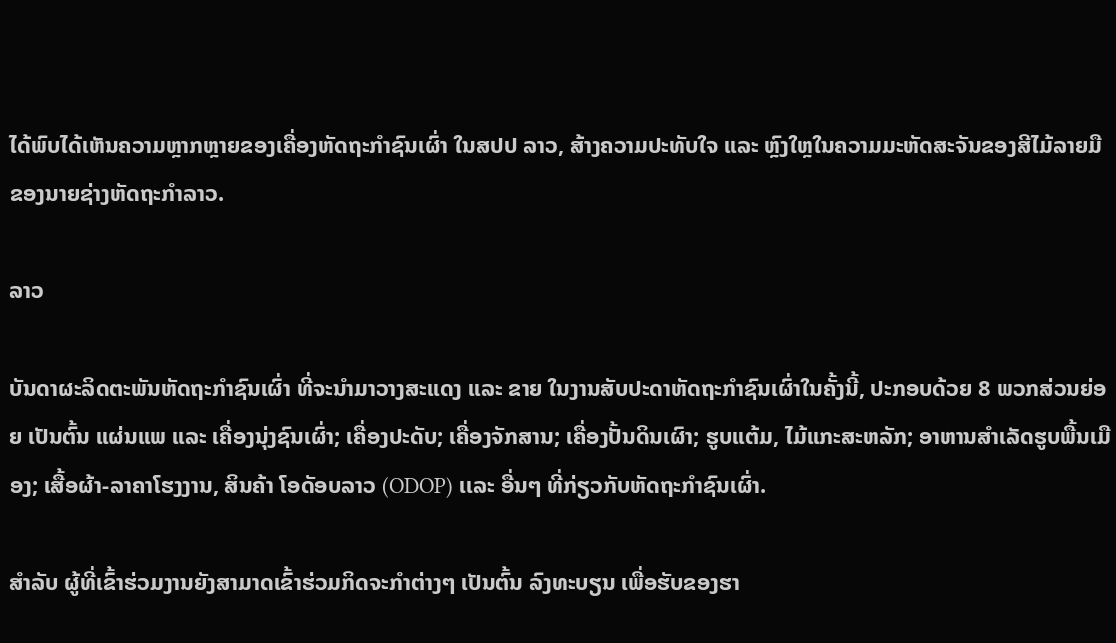ໄດ້ພົບໄດ້ເຫັນຄວາມຫຼາກຫຼາຍຂອງເຄື່ອງຫັດຖະກຳຊົນເຜົ່າ ໃນສປປ ລາວ, ສ້າງຄວາມປະທັບໃຈ ແລະ ຫຼົງໃຫຼໃນຄວາມມະຫັດສະຈັນຂອງສີໄມ້ລາຍມື ຂອງນາຍຊ່າງຫັດຖະກຳລາວ.

ລາວ

ບັນດາຜະລິດຕະພັນຫັດຖະກໍາຊົນເຜົ່າ ທີ່ຈະນໍາມາວາງສະແດງ ແລະ ຂາຍ ໃນງານສັບປະດາຫັດຖະກຳຊົນເຜົ່າໃນຄັ້ງນີ້, ປະກອບດ້ວຍ 8 ພວກສ່ວນຍ່ອຍ ເປັນຕົ້ນ ແຜ່ນແພ ແລະ ເຄື່ອງນຸ່ງຊົນເຜົ່າ; ເຄື່ອງປະດັບ; ເຄື່ອງຈັກສານ; ເຄື່ອງປັ້ນດິນເຜົາ; ຮູບແຕ້ມ, ໄມ້ແກະສະຫລັກ; ອາຫານສໍາເລັດຮູບພື້ນເມືອງ; ເສື້ອຜ້າ-ລາຄາໂຮງງານ, ສິນຄ້າ ໂອດັອບລາວ (ODOP) ເເລະ ອື່ນໆ ທີ່ກ່ຽວກັບຫັດຖະກຳຊົນເຜົ່າ.

ສຳລັບ ຜູ້ທີ່ເຂົ້າຮ່ວມງານຍັງສາມາດເຂົ້າຮ່ວມກິດຈະກຳຕ່າງໆ ເປັນຕົ້ນ ລົງທະບຽນ ເພື່ອຮັບຂອງຮາ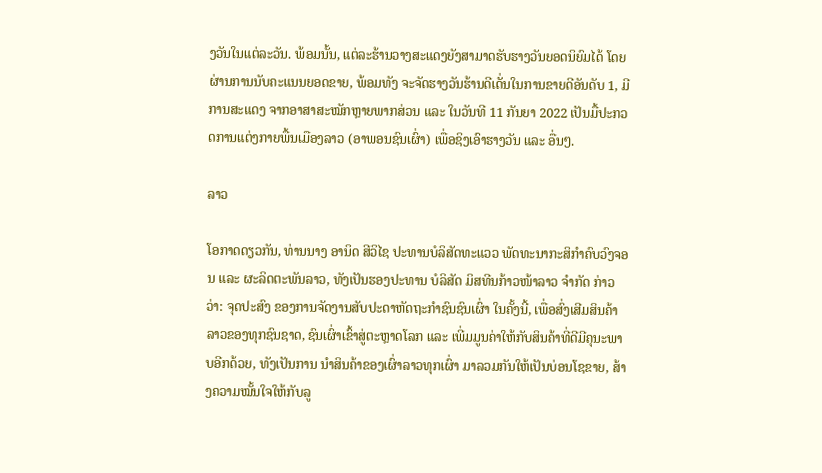ງວັນໃນແຕ່ລະວັນ. ພ້ອມນັ້ນ, ແຕ່ລະຮ້ານວາງສະແດງຍັງສາມາດຮັບຮາງວັນຍອດນິຍົມໄດ້ ໂດຍຜ່ານການນັບຄະແນນຍອດຂາຍ, ພ້ອມທັງ ຈະຈັດຮາງວັນຮ້ານດີເດັ່ນໃນການຂາຍດີອັນດັບ 1, ມີການສະແດງ ຈາກອາສາສະໝັກຫຼາຍພາກສ່ວນ ແລະ ໃນວັນທີ 11 ກັນຍາ 2022 ເປັນມື້ປະກວດການແຕ່ງກາຍພື້ນເມືອງລາວ (ອາພອນຊົນເຜົ່າ) ເພື່ອຊິງເອົາຮາງວັນ ແລະ ອື່ນໆ.

ລາວ

ໂອກາດດຽວກັນ, ທ່ານນາງ ອານິດ ສີວິໄຊ ປະທານບໍລິສັດທະແວວ ພັດທະນາກະສິກຳຄົບວົງຈອນ ແລະ ຜະລິດຕະພັນລາວ, ທັງເປັນຮອງປະທານ ບໍລິສັດ ມິສທີນກ້າວໜ້າລາວ ຈຳກັດ ກ່າວວ່າ: ຈຸດປະສົງ ຂອງການຈັດງານສັບປະດາຫັດຖະກຳຊົນຊົນເຜົ່າ ໃນຄັ້ງນີ້, ເພື່ອສົ່ງເສີມສິນຄ້າລາວຂອງທຸກຊົນຊາດ, ຊົນເຜົ່າເຂົ້າສູ່ຕະຫຼາດໂລກ ແລະ ເພີ່ມມູນຄ່າໃຫ້ກັບສິນຄ້າທີ່ດີມີຄຸນະພາບອີກດ້ວຍ, ທັງເປັນການ ນຳສິນຄ້າຂອງເຜົ່າລາວທຸກເຜົ່າ ມາລວມກັນໃຫ້ເປັນບ່ອນໂຊຂາຍ, ສ້າງຄວາມໝັ້ນໃຈໃຫ້ກັບລູ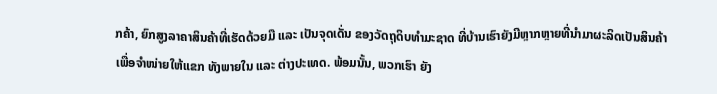ກຄ້າ, ຍົກສູງລາຄາສິນຄ້າທີ່ເຮັດດ້ວຍມື ແລະ ເປັນຈຸດເດັ່ນ ຂອງວັດຖຸດິບທຳມະຊາດ ທີ່ບ້ານເຮົາຍັງມີຫຼາກຫຼາຍທີ່ນຳມາຜະລິດເປັນສິນຄ້າ ເພື່ອຈຳໜ່າຍໃຫ້ແຂກ ທັງພາຍໃນ ແລະ ຕ່າງປະເທດ. ພ້ອມນັ້ນ, ພວກເຮົາ ຍັງ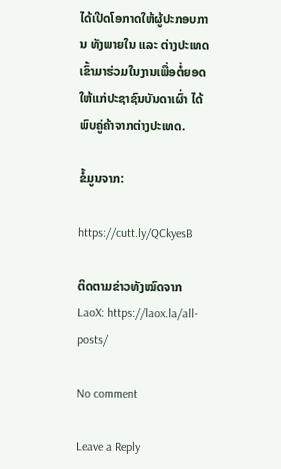ໄດ້ເປີດໂອກາດໃຫ້ຜູ້ປະກອບການ ທັງພາຍໃນ ແລະ ຕ່າງປະເທດ ເຂົ້າມາຮ່ວມໃນງານເພື່ອຕໍ່ຍອດໃຫ້ແກ່ປະຊາຊົນບັນດາເຜົ່າ ໄດ້ພົບຄູ່ຄ້າຈາກຕ່າງປະເທດ.

ຂໍ້ມູນຈາກ:

https://cutt.ly/QCkyesB

ຕິດຕາມຂ່າວທັງໝົດຈາກ LaoX: https://laox.la/all-posts/

No comment

Leave a Reply